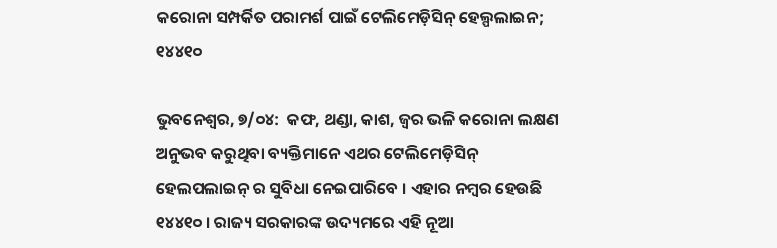କରୋନା ସମ୍ପର୍କିତ ପରାମର୍ଶ ପାଇଁ ଟେଲିମେଡ଼ିସିନ୍ ହେଲ୍ପଲାଇନ; ୧୪୪୧୦

ଭୁବନେଶ୍ୱର, ୭/୦୪:  କଫ, ଥଣ୍ଡା, କାଶ, ଜ୍ୱର ଭଳି କରୋନା ଲକ୍ଷଣ ଅନୁଭବ କରୁଥିବା ବ୍ୟକ୍ତିମାନେ ଏଥର ଟେଲିମେଡ଼ିସିନ୍ ହେଲପଲାଇନ୍ ର ସୁବିଧା ନେଇପାରିବେ । ଏହାର ନମ୍ବର ହେଉଛି ୧୪୪୧୦ । ରାଜ୍ୟ ସରକାରଙ୍କ ଉଦ୍ୟମରେ ଏହି ନୂଆ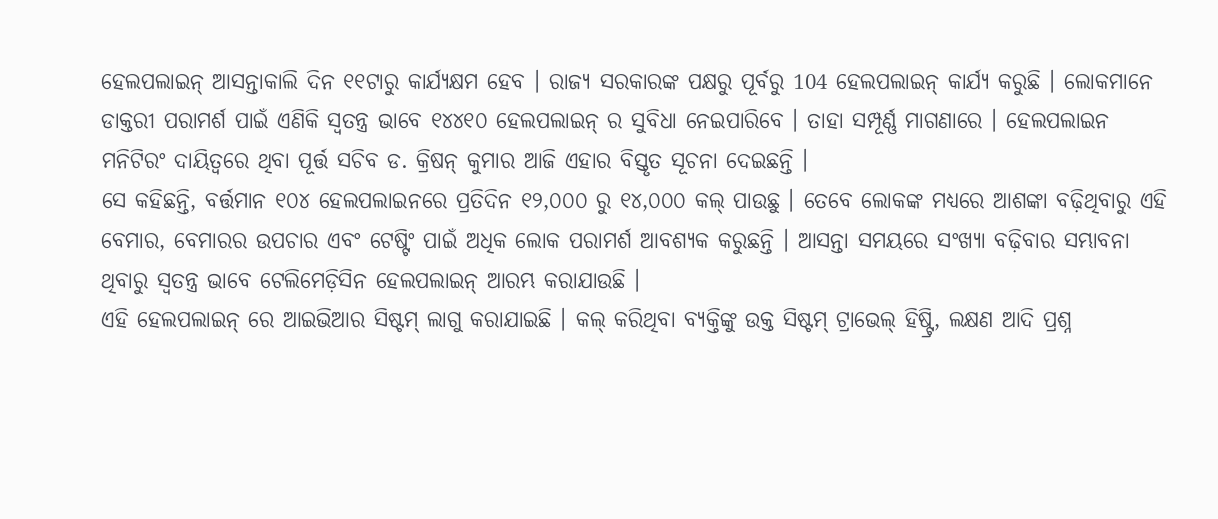ହେଲପଲାଇନ୍ ଆସନ୍ତାକାଲି ଦିନ ୧୧ଟାରୁ କାର୍ଯ୍ୟକ୍ଷମ ହେବ । ରାଜ୍ୟ ସରକାରଙ୍କ ପକ୍ଷରୁ ପୂର୍ବରୁ 104 ହେଲପଲାଇନ୍ କାର୍ଯ୍ୟ କରୁଛି । ଲୋକମାନେ ଡାକ୍ତରୀ ପରାମର୍ଶ ପାଇଁ ଏଣିକି ସ୍ୱତନ୍ତ୍ର ଭାବେ ୧୪୪୧୦ ହେଲପଲାଇନ୍ ର ସୁବିଧା ନେଇପାରିବେ । ତାହା ସମ୍ପୂର୍ଣ୍ଣ ମାଗଣାରେ । ହେଲପଲାଇନ ମନିଟିରଂ ଦାୟିତ୍ୱରେ ଥିବା ପୂର୍ତ୍ତ ସଚିବ ଡ. କ୍ରିଷନ୍ କୁମାର ଆଜି ଏହାର ବିସ୍ତୃତ ସୂଚନା ଦେଇଛନ୍ତି ।
ସେ କହିଛନ୍ତି, ବର୍ତ୍ତମାନ ୧୦୪ ହେଲପଲାଇନରେ ପ୍ରତିଦିନ ୧୨,୦୦୦ ରୁ ୧୪,୦୦୦ କଲ୍ ପାଉଛୁ । ତେବେ ଲୋକଙ୍କ ମଧ୍ୟରେ ଆଶଙ୍କା ବଢ଼ିଥିବାରୁ ଏହି ବେମାର, ବେମାରର ଉପଚାର ଏବଂ ଟେଷ୍ଟିଂ ପାଇଁ ଅଧିକ ଲୋକ ପରାମର୍ଶ ଆବଶ୍ୟକ କରୁଛନ୍ତି । ଆସନ୍ତା ସମୟରେ ସଂଖ୍ୟା ବଢ଼ିବାର ସମ୍ଭାବନା ଥିବାରୁ ସ୍ୱତନ୍ତ୍ର ଭାବେ ଟେଲିମେଡ଼ିସିନ ହେଲପଲାଇନ୍ ଆରମ୍ଭ କରାଯାଉଛି ।
ଏହି ହେଲପଲାଇନ୍ ରେ ଆଇଭିଆର ସିଷ୍ଟମ୍ ଲାଗୁ କରାଯାଇଛି । କଲ୍ କରିଥିବା ବ୍ୟକ୍ତିଙ୍କୁ ଉକ୍ତ ସିଷ୍ଟମ୍ ଟ୍ରାଭେଲ୍ ହିଷ୍ଟ୍ରି, ଲକ୍ଷଣ ଆଦି ପ୍ରଶ୍ନ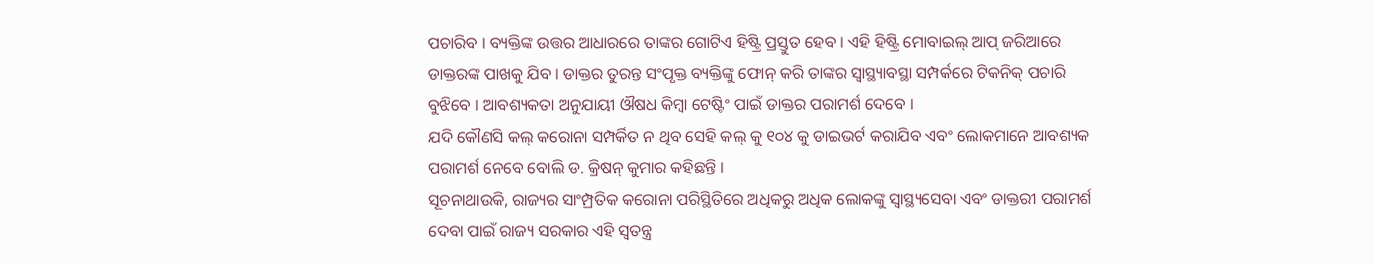ପଚାରିବ । ବ୍ୟକ୍ତିଙ୍କ ଉତ୍ତର ଆଧାରରେ ତାଙ୍କର ଗୋଟିଏ ହିଷ୍ଟ୍ରି ପ୍ରସ୍ତୁତ ହେବ । ଏହି ହିଷ୍ଟ୍ରି ମୋବାଇଲ୍ ଆପ୍ ଜରିଆରେ ଡାକ୍ତରଙ୍କ ପାଖକୁ ଯିବ । ଡାକ୍ତର ତୁରନ୍ତ ସଂପୃକ୍ତ ବ୍ୟକ୍ତିଙ୍କୁ ଫୋନ୍ କରି ତାଙ୍କର ସ୍ୱାସ୍ଥ୍ୟାବସ୍ଥା ସମ୍ପର୍କରେ ଟିକନିକ୍ ପଚାରି ବୁଝିବେ । ଆବଶ୍ୟକତା ଅନୁଯାୟୀ ଔଷଧ କିମ୍ବା ଟେଷ୍ଟିଂ ପାଇଁ ଡାକ୍ତର ପରାମର୍ଶ ଦେବେ ।
ଯଦି କୌଣସି କଲ୍ କରୋନା ସମ୍ପର୍କିତ ନ ଥିବ ସେହି କଲ୍ କୁ ୧୦୪ କୁ ଡାଇଭର୍ଟ କରାଯିବ ଏବଂ ଲୋକମାନେ ଆବଶ୍ୟକ ପରାମର୍ଶ ନେବେ ବୋଲି ଡ. କ୍ରିଷନ୍ କୁମାର କହିଛନ୍ତି ।
ସୂଚନାଥାଉକି, ରାଜ୍ୟର ସାଂମ୍ପ୍ରତିକ କରୋନା ପରିସ୍ଥିତିରେ ଅଧିକରୁ ଅଧିକ ଲୋକଙ୍କୁ ସ୍ୱାସ୍ଥ୍ୟସେବା ଏବଂ ଡାକ୍ତରୀ ପରାମର୍ଶ ଦେବା ପାଇଁ ରାଜ୍ୟ ସରକାର ଏହି ସ୍ୱତନ୍ତ୍ର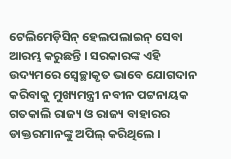ଟେଲିମେଡ଼ିସିନ୍ ହେଲପଲାଇନ୍ ସେବା ଆରମ୍ଭ କରୁଛନ୍ତି । ସରକାରଙ୍କ ଏହି ଉଦ୍ୟମରେ ସ୍ୱେଚ୍ଛାକୃତ ଭାବେ ଯୋଗଦାନ କରିବାକୁ ମୁଖ୍ୟମନ୍ତ୍ରୀ ନବୀନ ପଟ୍ଟନାୟକ ଗତକାଲି ରାଜ୍ୟ ଓ ରାଜ୍ୟ ବାହାରର ଡାକ୍ତରମାନଙ୍କୁ ଅପିଲ୍ କରିଥିଲେ ।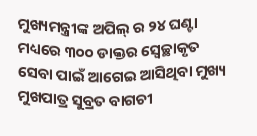ମୁଖ୍ୟମନ୍ତ୍ରୀଙ୍କ ଅପିଲ୍ ର ୨୪ ଘଣ୍ଟା ମଧ୍ୟରେ ୩୦୦ ଡାକ୍ତର ସ୍ୱେଚ୍ଛାକୃତ ସେବା ପାଇଁ ଆଗେଇ ଆସିଥିବା ମୁଖ୍ୟ ମୁଖପାତ୍ର ସୁବ୍ରତ ବାଗଚୀ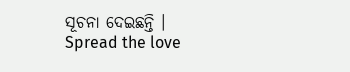ସୂଚନା ଦେଇଛନ୍ତି ।
Spread the love